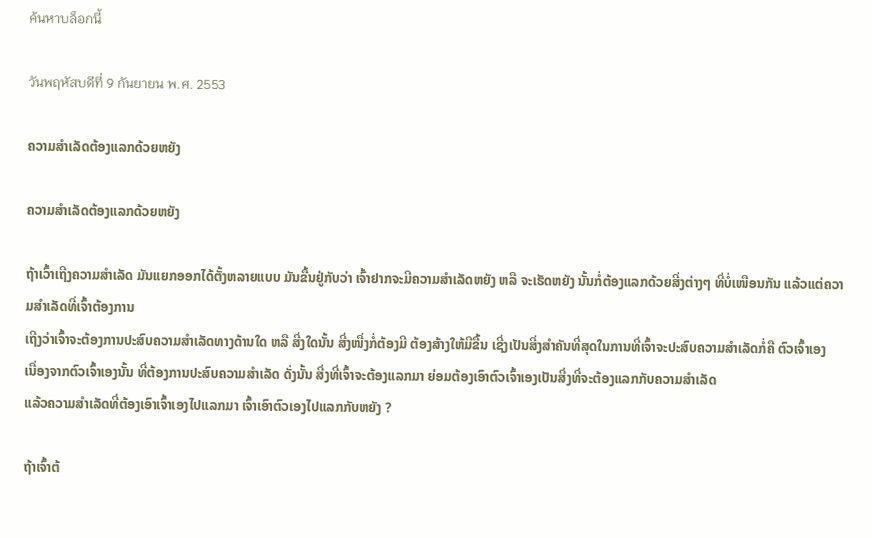ค้นหาบล็อกนี้

วันพฤหัสบดีที่ 9 กันยายน พ.ศ. 2553

ຄວາມສຳເລັດຕ້ອງແລກດ້ວຍຫຍັງ

ຄວາມສຳເລັດຕ້ອງແລກດ້ວຍຫຍັງ

ຖ້າເວົ້າເຖີງຄວາມສຳເລັດ ມັນແຍກອອກໄດ້ຕັ້ງຫລາຍແບບ ມັນຂື້ນຢູ່ກັບວ່າ ເຈົ້າຢາກຈະມີຄວາມສຳເລັດຫຍັງ ຫລື ຈະເຮັດຫຍັງ ນັ້ນກໍ່ຕ້ອງແລກດ້ວຍສີ່ງຕ່າງໆ ທີ່ບໍ່ເໜືອນກັນ ແລ້ວແຕ່ຄວາມສຳເລັດທີ່ເຈົ້າຕ້ອງການ
ເຖີງວ່າເຈົ້າຈະຕ້ອງການປະສົບຄວາມສຳເລັດທາງດ້ານໃດ ຫລື ສີ່ງໃດນັ້ນ ສີ່ງໜື່ງກໍ່ຕ້ອງມີ ຕ້ອງສ້າງໃຫ້ມີຂື້ນ ເຊີ່ງເປັນສີ່ງສຳຄັນທີ່ສຸດໃນການທີ່ເຈົ້າຈະປະສົບຄວາມສຳເລັດກໍ່ຄື ຕົວເຈົ້າເອງ
ເນື່ອງຈາກຕົວເຈົ້າເອງນັ້ນ ທີ່ຕ້ອງການປະສົບຄວາມສຳເລັດ ດັ່ງນັ້ນ ສີ່ງທີ່ເຈົ້າຈະຕ້ອງແລກມາ ຍ່ອມຕ້ອງເອົາຕົວເຈົ້າເອງເປັນສີ່ງທີ່ຈະຕ້ອງແລກກັບຄວາມສຳເລັດ
ແລ້ວຄວາມສຳເລັດທີ່ຕ້ອງເອົາເຈົ້າເອງໄປແລກມາ ເຈົ້າເອົາຕົວເອງໄປແລກກັບຫຍັງ ?

ຖ້າເຈົ້າຕ້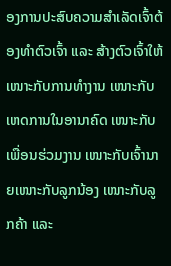ອງການປະສົບຄວາມສຳເລັດເຈົ້າຕ້ອງທຳຕົວເຈົ້າ ແລະ ສ້າງຕົວເຈົ້າໃຫ້ເໜາະກັບການທຳງານ ເໜາະກັບເຫດການໃນອານາຄົດ ເໜາະກັບເພື່ອນຮ່ວມງານ ເໜາະກັບເຈົ້ານາຍເໜາະກັບລູກນ້ອງ ເໜາະກັບລູກຄ້າ ແລະ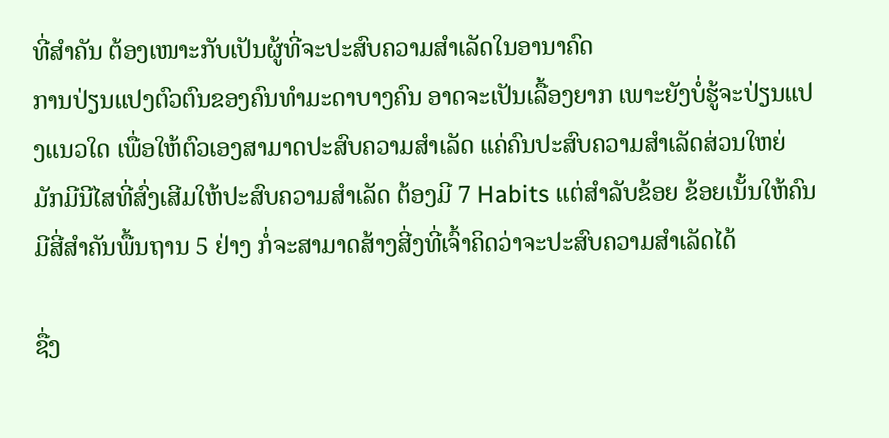ທີ່ສຳຄັນ ຕ້ອງເໜາະກັບເປັນຜູ້ທີ່ຈະປະສົບຄວາມສຳເລັດໃນອານາຄົດ
ການປ່ຽນແປງຕົວຕົນຂອງຄົນທຳມະດາບາງຄົນ ອາດຈະເປັນເລື້ອງຍາກ ເພາະຍັງບໍ່ຮູ້ຈະປ່ຽນແປງແນວໃດ ເພື່ອໃຫ້ຕົວເອງສາມາດປະສົບຄວາມສຳເລັດ ແຄ່ຄົນປະສົບຄວາມສຳເລັດສ່ວນໃຫຍ່ ມັກມີນີໄສທີ່ສົ່ງເສີມໃຫ້ປະສົບຄວາມສຳເລັດ ຕ້ອງມີ 7 Habits ແຕ່ສຳລັບຂ້ອຍ ຂ້ອຍເນັ້ນໃຫ້ຄົນມີສີ່ສຳຄັນພື້ນຖານ 5 ຢ່າງ ກໍ່ຈະສາມາດສ້າງສີ່ງທີ່ເຈົ້າຄິດວ່າຈະປະສົບຄວາມສຳເລັດໄດ້

ຊື່ງ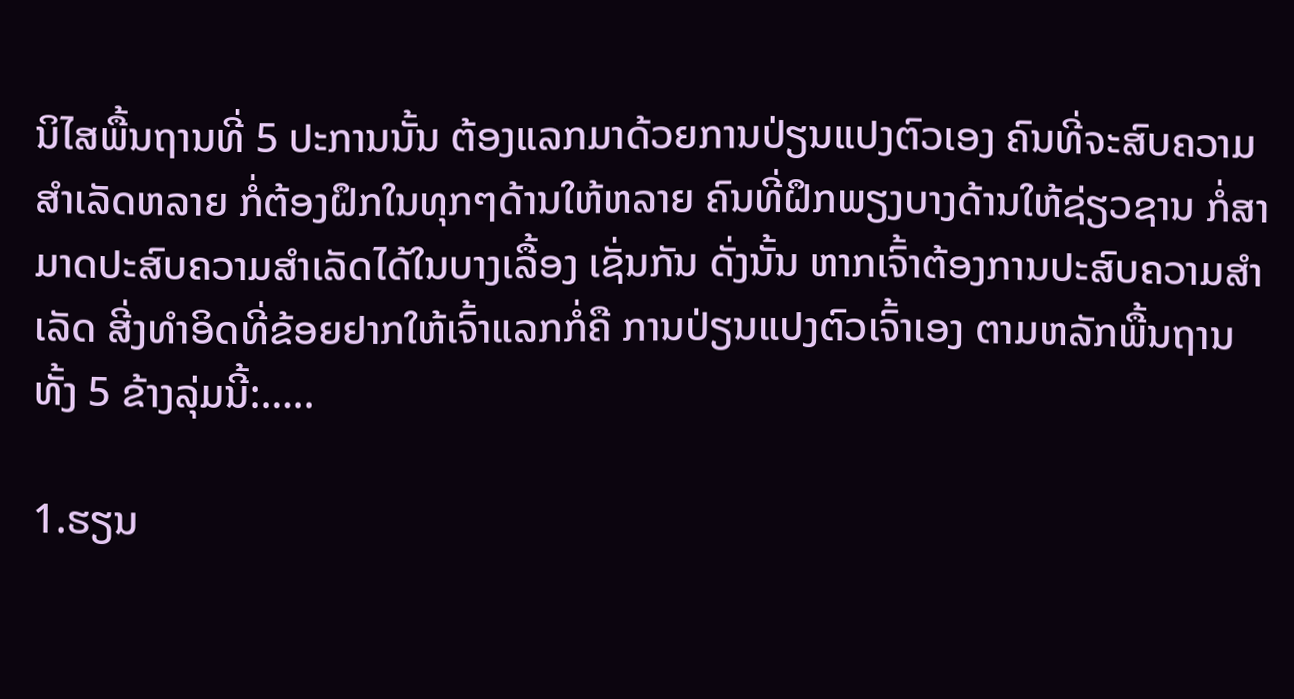ນິໄສພື້ນຖານທີ່ 5 ປະການນັ້ນ ຕ້ອງແລກມາດ້ວຍການປ່ຽນແປງຕົວເອງ ຄົນທີ່ຈະສົບຄວາມສຳເລັດຫລາຍ ກໍ່ຕ້ອງຝຶກໃນທຸກໆດ້ານໃຫ້ຫລາຍ ຄົນທີ່ຝຶກພຽງບາງດ້ານໃຫ້ຊ່ຽວຊານ ກໍ່ສາມາດປະສົບຄວາມສຳເລັດໄດ້ໃນບາງເລື້ອງ ເຊັ່ນກັນ ດັ່ງນັ້ນ ຫາກເຈົ້າຕ້ອງການປະສົບຄວາມສຳເລັດ ສີ່ງທຳອິດທີ່ຂ້ອຍຢາກໃຫ້ເຈົ້າແລກກໍ່ຄື ການປ່ຽນແປງຕົວເຈົ້າເອງ ຕາມຫລັກພື້ນຖານ ທັ້ງ 5 ຂ້າງລຸ່ມນີ້:…..

1.ຮຽນ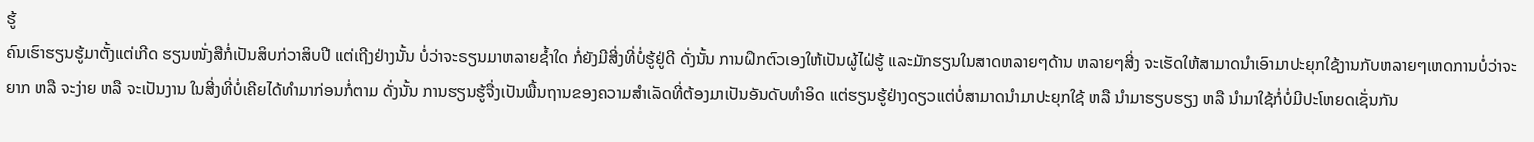ຮູ້
ຄົນເຮົາຮຽນຮູ້ມາຕັ້ງແຕ່ເກີດ ຮຽນໜັ່ງສືກໍ່ເປັນສິບກ່ວາສິບປີ ແຕ່ເຖີງຢ່າງນັ້ນ ບໍ່ວ່າຈະຣຽນມາຫລາຍຊ້ຳໃດ ກໍ່ຍັງມີສີ່ງທີ່ບໍ່ຮູ້ຢູ່ດີ ດັ່ງນັ້ນ ການຝຶກຕົວເອງໃຫ້ເປັນຜູ້ໄຝ່ຮູ້ ແລະມັກຮຽນໃນສາດຫລາຍໆດ້ານ ຫລາຍໆສີ່ງ ຈະເຮັດໃຫ້ສາມາດນຳເອົາມາປະຍຸກໃຊ້ງານກັບຫລາຍໆເຫດການບໍ່ວ່າຈະຍາກ ຫລື ຈະງ່າຍ ຫລື ຈະເປັນງານ ໃນສີ່ງທີ່ບໍ່ເຄີຍໄດ້ທຳມາກ່ອນກໍ່ຕາມ ດັ່ງນັ້ນ ການຮຽນຮູ້ຈື່ງເປັນພື້ນຖານຂອງຄວາມສຳເລັດທີ່ຕ້ອງມາເປັນອັນດັບທຳອິດ ແຕ່ຮຽນຮູ້ຢ່າງດຽວແຕ່ບໍ່ສາມາດນຳມາປະຍຸກໃຊ້ ຫລື ນຳມາຮຽບຮຽງ ຫລື ນຳມາໃຊ້ກໍ່ບໍ່ມີປະໂຫຍດເຊັ່ນກັນ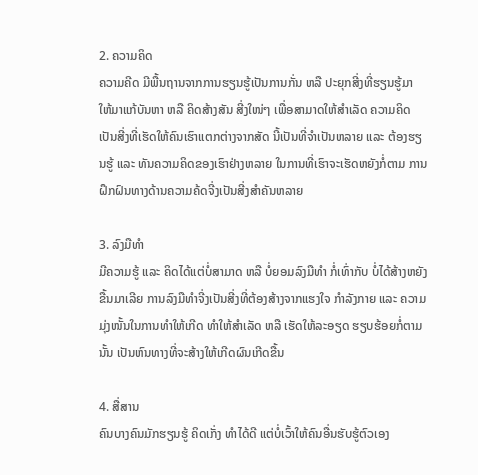2. ຄວາມຄິດ
ຄວາມຄີດ ມີພື້ນຖານຈາກການຮຽນຮູ້ເປັນການກັ່ນ ຫລື ປະຍຸກສີ່ງທີ່ຮຽນຮູ້ມາ ໃຫ້ມາແກ້ບັນຫາ ຫລື ຄິດສ້າງສັນ ສີ່ງໃໜ່ໆ ເພື່ອສາມາດໃຫ້ສຳເລັດ ຄວາມຄິດເປັນສີ່ງທີ່ເຮັດໃຫ້ຄົນເຮົາແຕກຕ່າງຈາກສັດ ນີ້ເປັນທີ່ຈຳເປັນຫລາຍ ແລະ ຕ້ອງຮຽນຮູ້ ແລະ ທັນຄວາມຄິດຂອງເຮົາຢ່າງຫລາຍ ໃນການທີ່ເຮົາຈະເຮັດຫຍັງກໍ່ຕາມ ການຝຶກຝົນທາງດ້ານຄວາມຄ້ດຈີ່ງເປັນສີ່ງສຳຄັນຫລາຍ

3. ລົງມືທຳ
ມີຄວາມຮູ້ ແລະ ຄິດໄດ້ແຕ່ບໍ່ສາມາດ ຫລື ບໍ່ຍອມລົງມືທຳ ກໍ່ເທົ່າກັບ ບໍ່ໄດ້ສ້າງຫຍັງຂື້ນມາເລີຍ ການລົງມືທຳຈີ່ງເປັນສີ່ງທີ່ຕ້ອງສ້າງຈາກແຮງໃຈ ກຳລັງກາຍ ແລະ ຄວາມມຸ່ງໜັ້ນໃນການທຳໃຫ້ເກີດ ທຳໃຫ້ສຳເລັດ ຫລື ເຮັດໃຫ້ລະອຽດ ຮຽບຮ້ອຍກໍ່ຕາມ ນັ້ນ ເປັນຫົນທາງທີ່ຈະສ້າງໃຫ້ເກີດຜົນເກີດຂື້ນ

4. ສື່ສານ
ຄົນບາງຄົນມັກຮຽນຮູ້ ຄິດເກັ່ງ ທຳໄດ້ດີ ແຕ່ບໍ່ເວົ້າໃຫ້ຄົນອື່ນຮັບຮູ້ຕົວເອງ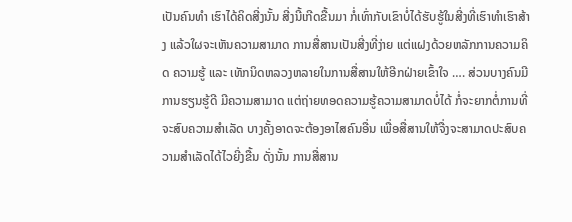ເປັນຄົນທຳ ເຮົາໄດ້ຄິດສີ່ງນັ້ນ ສີ່ງນີ້ເກີດຂື້ນມາ ກໍ່ເທົ່າກັບເຂົາບໍ່ໄດ້ຮັບຮູ້ໃນສີ່ງທີ່ເຮົາທຳເຮົາສ້າງ ແລ້ວໃຜຈະເຫັນຄວາມສາມາດ ການສື່ສານເປັນສີ່ງທີ່ງ່າຍ ແຕ່ແຝງດ້ວຍຫລັກການຄວາມຄິດ ຄວາມຮູ້ ແລະ ເທັກນິດຫລວງຫລາຍໃນການສື່ສານໃຫ້ອີກຝ່າຍເຂົ້າໃຈ …. ສ່ວນບາງຄົນມີການຮຽນຮູ້ດີ ມີຄວາມສາມາດ ແຕ່ຖ່າຍທອດຄວາມຮູ້ຄວາມສາມາດບໍ່ໄດ້ ກໍ່ຈະຍາກຕໍ່ການທີ່ຈະສົບຄວາມສຳເລັດ ບາງຄັ້ງອາດຈະຕ້ອງອາໄສຄົນອື່ນ ເພື່ອສື່ສານໃຫ້ຈື່ງຈະສາມາດປະສົບຄວາມສຳເລັດໄດ້ໄວຍີ່ງຂື້ນ ດັ່ງນັ້ນ ການສື່ສານ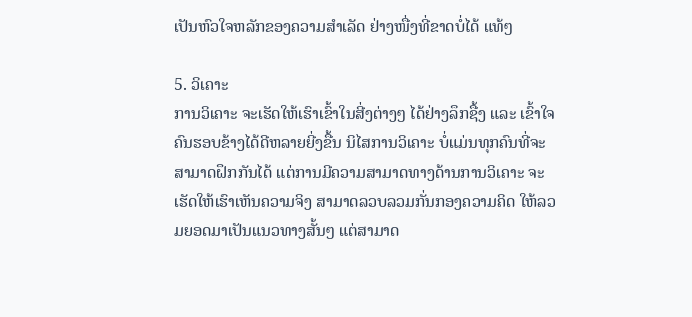ເປັນຫົວໃຈຫລັກຂອງຄວາມສຳເລັດ ຢ່າງໜື່ງທີ່ຂາດບໍ່ໄດ້ ແທ້ໆ

5. ວິເຄາະ
ການວິເຄາະ ຈະເຮັດໃຫ້ເຮົາເຂົ້າໃນສີ່ງຕ່າງໆ ໄດ້ຢ່າງລຶກຊື້ງ ແລະ ເຂົ້າໃຈຄົນຮອບຂ້າງໄດ້ດີຫລາຍຍີ່ງຂື້ນ ນິໄສການວິເຄາະ ບໍ່ແມ່ນທຸກຄົນທີ່ຈະສາມາດຝຶກກັນໄດ້ ແຕ່ການມີຄວາມສາມາດທາງດ້ານການວິເຄາະ ຈະເຮັດໃຫ້ເຮົາເຫັນຄວາມຈິງ ສາມາດລວບລວມກັ່ນກອງຄວາມຄິດ ໃຫ້ລວມຍອດມາເປັນແນວທາງສັ້ນໆ ແຕ່ສາມາດ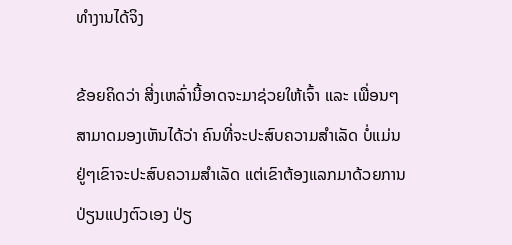ທຳງານໄດ້ຈິງ

ຂ້ອຍຄິດວ່າ ສີ່ງເຫລົ່ານີ້ອາດຈະມາຊ່ວຍໃຫ້ເຈົ້າ ແລະ ເພື່ອນໆສາມາດມອງເຫັນໄດ້ວ່າ ຄົນທີ່ຈະປະສົບຄວາມສຳເລັດ ບໍ່ແມ່ນຢູ່ໆເຂົາຈະປະສົບຄວາມສຳເລັດ ແຕ່ເຂົາຕ້ອງແລກມາດ້ວຍການປ່ຽນແປງຕົວເອງ ປ່ຽ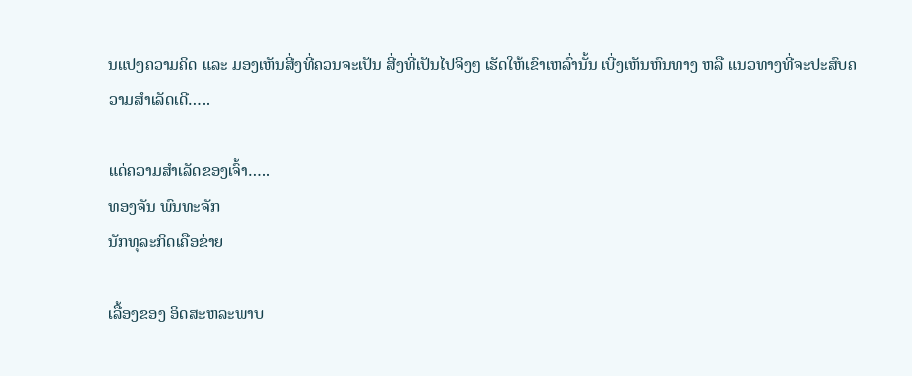ນແປງຄວາມຄິດ ແລະ ມອງເຫັນສີ່ງທີ່ຄວນຈະເປັນ ສີ່ງທີ່ເປັນໄປຈິງໆ ເຮັດໃຫ້ເຂົາເຫລົ່ານັ້ນ ເບີ່ງເຫັນຫົນທາງ ຫລື ແນວທາງທີ່ຈະປະສົບຄວາມສຳເລັດເດີ…..

ແດ່ຄວາມສຳເລັດຂອງເຈົ້າ…..
ທອງຈັນ ພົນທະຈັກ
ນັກທຸລະກິດເຄືອຂ່າຍ

ເລື້ອງຂອງ ອິດສະຫລະພາບ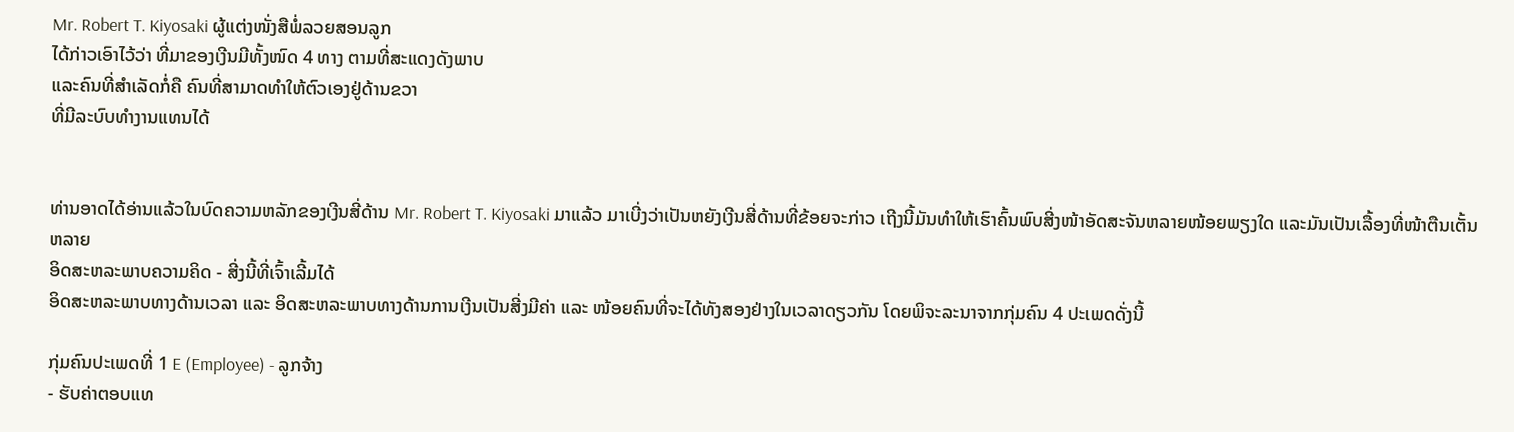Mr. Robert T. Kiyosaki ຜູ້ແຕ່ງໜັ່ງສືພໍ່ລວຍສອນລູກ
ໄດ້ກ່າວເອົາໄວ້ວ່າ ທີ່ມາຂອງເງີນມີທັ້ງໜົດ 4 ທາງ ຕາມທີ່ສະແດງດັງພາບ
ແລະຄົນທີ່ສຳເລັດກໍ່ຄື ຄົນທີ່ສາມາດທຳໃຫ້ຕົວເອງຢູ່ດ້ານຂວາ
ທີ່ມີລະບົບທຳງານແທນໄດ້


ທ່ານອາດໄດ້ອ່ານແລ້ວໃນບົດຄວາມຫລັກຂອງເງີນສີ່ດ້ານ Mr. Robert T. Kiyosaki ມາແລ້ວ ມາເບີ່ງວ່າເປັນຫຍັງເງີນສີ່ດ້ານທີ່ຂ້ອຍຈະກ່າວ ເຖີງນີ້ມັນທຳໃຫ້ເຮົາຄົ້ນພົບສີ່ງໜ້າອັດສະຈັນຫລາຍໜ້ອຍພຽງໃດ ແລະມັນເປັນເລື້ອງທີ່ໜ້າຕືນເຕັ້ນຫລາຍ
ອິດສະຫລະພາບຄວາມຄິດ - ສີ່ງນີ້ທີ່ເຈົ້າເລີ້ມໄດ້
ອິດສະຫລະພາບທາງດ້ານເວລາ ແລະ ອິດສະຫລະພາບທາງດ້ານການເງີນເປັນສີ່ງມີຄ່າ ແລະ ໜ້ອຍຄົນທີ່ຈະໄດ້ທັງສອງຢ່າງໃນເວລາດຽວກັນ ໂດຍພິຈະລະນາຈາກກຸ່ມຄົນ 4 ປະເພດດັ່ງນີ້

ກຸ່ມຄົນປະເພດທີ່ 1 E (Employee) - ລູກຈ້າງ
- ຮັບຄ່າຕອບແທ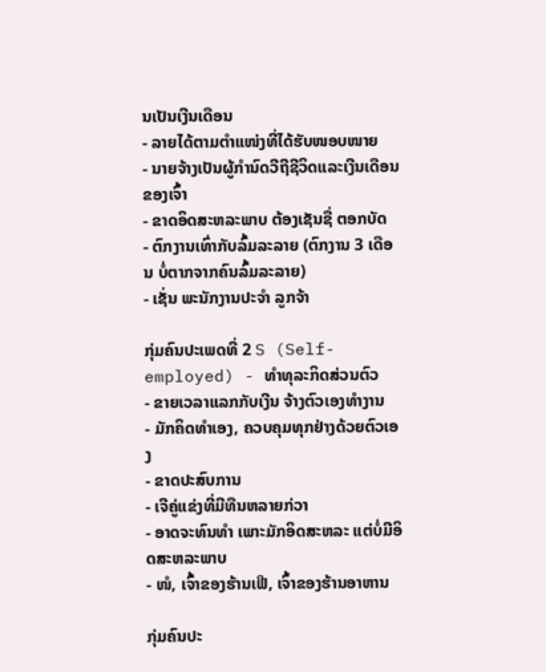ນເປັນເງີນເດືອນ
- ລາຍໄດ້ຕາມຕຳແໜ່ງທີ່ໄດ້ຮັບໜອບໜາຍ
- ນາຍຈ້າງເປັນຜູ້ກຳນົດວີຖີຊີວິດແລະເງີນເດືອນຂອງເຈົ້າ
- ຂາດອິດສະຫລະພາບ ຕ້ອງເຊັນຊື່ ຕອກບັດ
- ຕົກງານເທົ່າກັບລົ້ມລະລາຍ (ຕົກງານ 3 ເດືອນ ບໍ່ຕາກຈາກຄົນລົ້ມລະລາຍ)
- ເຊັ່ນ ພະນັກງານປະຈຳ ລູກຈ້າ

ກຸ່ມຄົນປະເພດທີ່ 2 S (Self-employed) - ທຳທຸລະກິດສ່ວນຕົວ
- ຂາຍເວລາແລກກັບເງີນ ຈ້າງຕົວເອງທຳງານ
- ມັກຄິດທຳເອງ, ຄວບຄຸມທຸກຢ່າງດ້ວຍຕົວເອງ
- ຂາດປະສົບການ
- ເຈີຄູ່ແຂ່ງທີ່ມີທືນຫລາຍກ່ວາ
- ອາດຈະທົນທຳ ເພາະມັກອິດສະຫລະ ແຕ່ບໍ່ມີອິດສະຫລະພາບ
- ໜໍ, ເຈົ້າຂອງຮ້ານເຟີ, ເຈົ້າຂອງຮ້ານອາຫານ

ກຸ່ມຄົນປະ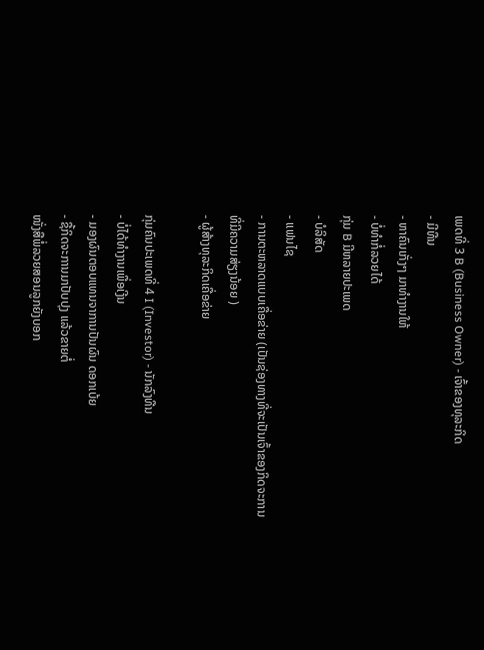ເພດທີ່ 3 B (Business Owner) - ເຈົ້າຂອງທຸລະກິດ
- ມີທືນ
- ຫາຄົນເກັ່ງໆ ມາທຳງານໃຫ້
- ບໍ່ທຳກໍ່ລວຍໄດ້
ກຸ່ມ B ມີຫລາຍປະເພດ
- ບໍລິສັດ
- ແຟນໄຊ
- ການຕະຫລາດແບບເຄື່ອຂ່າຍ (ເປັນຊ່ອງທາງທີ່ຈະເປັນເຈົ້າຂອງກິດຈະການ ທີ່ມີຄວາມສ່ຽງນ້ອຍ )
- ຜູ້ສ້າງທຸລະກິດເຄື່ອຂ່າຍ

ກຸ່ມຄົນປະເພດທີ່ 4 I (Investor) - ນັກລົງທືນ
- ບໍ່ໄດ້ທຳງານເພື່ອເງີນ
- ມອງຜົນຕອບແທນຈາການປັນຜົນ ດອກເບ້ຍ
- ຊື້ກິດຈະການມາປັບປຸງ ແລ້ວຂາຍຕໍ່
ໜັ່ງສືພໍ່ລວຍສອນລູກຍັງບອກ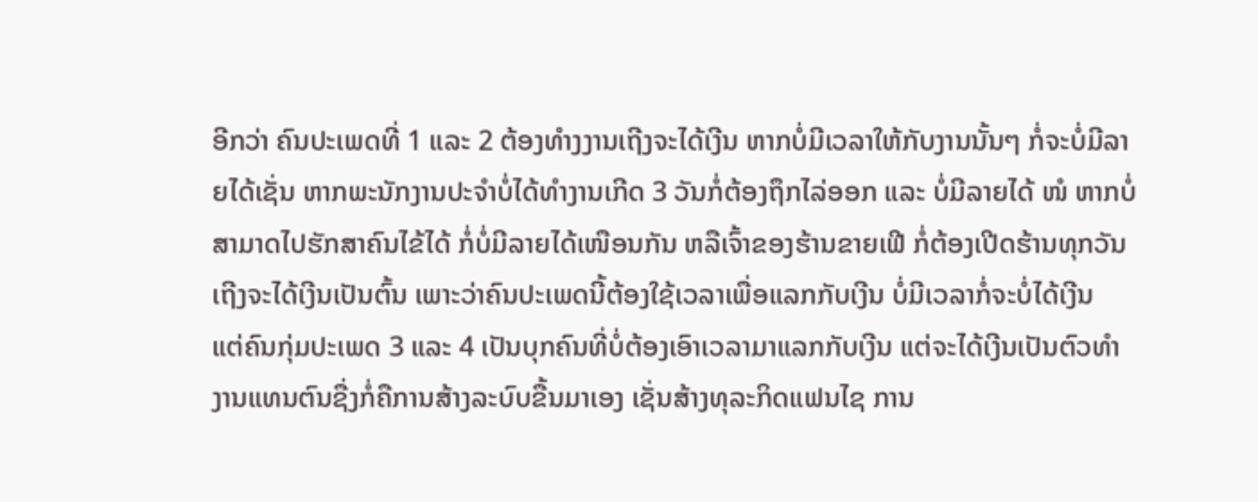ອີກວ່າ ຄົນປະເພດທີ່ 1 ແລະ 2 ຕ້ອງທຳງງານເຖີງຈະໄດ້ເງີນ ຫາກບໍ່ມີເວລາໃຫ້ກັບງານນັ້ນໆ ກໍ່ຈະບໍ່ມີລາຍໄດ້ເຊັ່ນ ຫາກພະນັກງານປະຈຳບໍ່ໄດ້ທຳງານເກີດ 3 ວັນກໍ່ຕ້ອງຖຶກໄລ່ອອກ ແລະ ບໍ່ມີລາຍໄດ້ ໜໍ ຫາກບໍ່ສາມາດໄປຮັກສາຄົນໄຂ້ໄດ້ ກໍ່ບໍ່ມີລາຍໄດ້ເໜືອນກັນ ຫລືເຈົ້າຂອງຮ້ານຂາຍເຟີ ກໍ່ຕ້ອງເປີດຮ້ານທຸກວັນເຖີງຈະໄດ້ເງີນເປັນຕົ້ນ ເພາະວ່າຄົນປະເພດນີ້ຕ້ອງໃຊ້ເວລາເພື່ອແລກກັບເງີນ ບໍ່ມີເວລາກໍ່ຈະບໍ່ໄດ້ເງີນ
ແຕ່ຄົນກຸ່ມປະເພດ 3 ແລະ 4 ເປັນບຸກຄົນທີ່ບໍ່ຕ້ອງເອົາເວລາມາແລກກັບເງີນ ແຕ່ຈະໄດ້ເງີນເປັນຕົວທຳງານແທນຕົນຊື່ງກໍ່ຄືການສ້າງລະບົບຂື້ນມາເອງ ເຊັ່ນສ້າງທຸລະກິດແຟນໄຊ ການ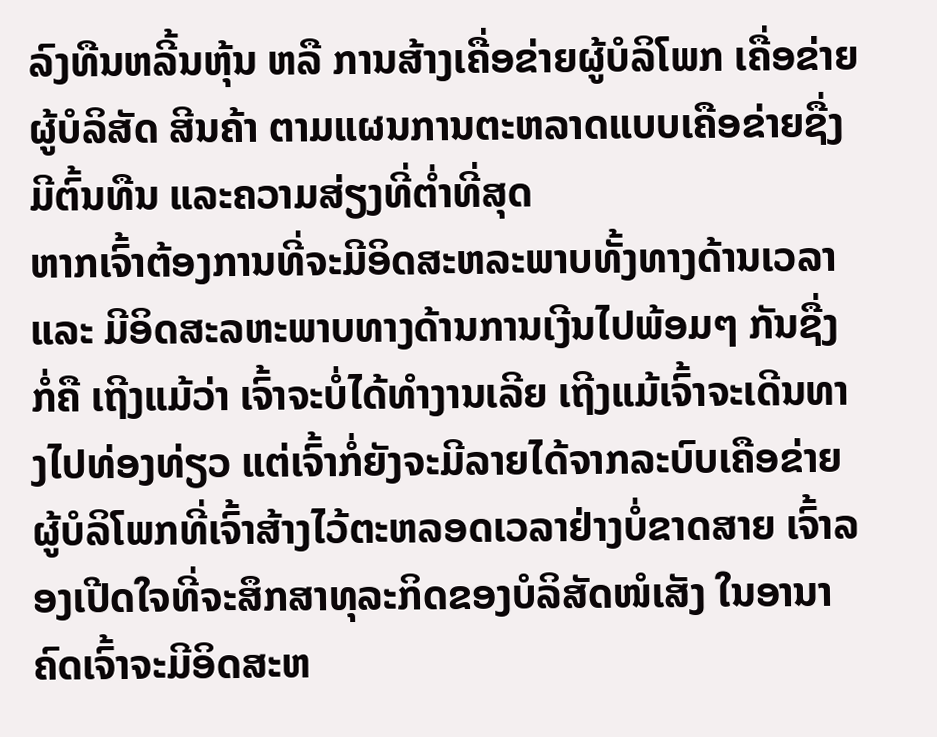ລົງທືນຫລີ້ນຫຸ້ນ ຫລື ການສ້າງເຄື່ອຂ່າຍຜູ້ບໍລິໂພກ ເຄື່ອຂ່າຍຜູ້ບໍລິສັດ ສີນຄ້າ ຕາມແຜນການຕະຫລາດແບບເຄືອຂ່າຍຊື່ງມີຕົ້ນທືນ ແລະຄວາມສ່ຽງທີ່ຕ່ຳທີ່ສຸດ
ຫາກເຈົ້າຕ້ອງການທີ່ຈະມີອິດສະຫລະພາບທັ້ງທາງດ້ານເວລາ ແລະ ມີອິດສະລຫະພາບທາງດ້ານການເງີນໄປພ້ອມໆ ກັນຊື່ງກໍ່ຄື ເຖີງແມ້ວ່າ ເຈົ້າຈະບໍ່ໄດ້ທຳງານເລີຍ ເຖີງແມ້ເຈົ້າຈະເດີນທາງໄປທ່ອງທ່ຽວ ແຕ່ເຈົ້າກໍ່ຍັງຈະມີລາຍໄດ້ຈາກລະບົບເຄືອຂ່າຍຜູ້ບໍລິໂພກທີ່ເຈົ້າສ້າງໄວ້ຕະຫລອດເວລາຢ່າງບໍ່ຂາດສາຍ ເຈົ້າລອງເປີດໃຈທີ່ຈະສຶກສາທຸລະກິດຂອງບໍລິສັດໜໍເສັງ ໃນອານາຄົດເຈົ້າຈະມີອິດສະຫ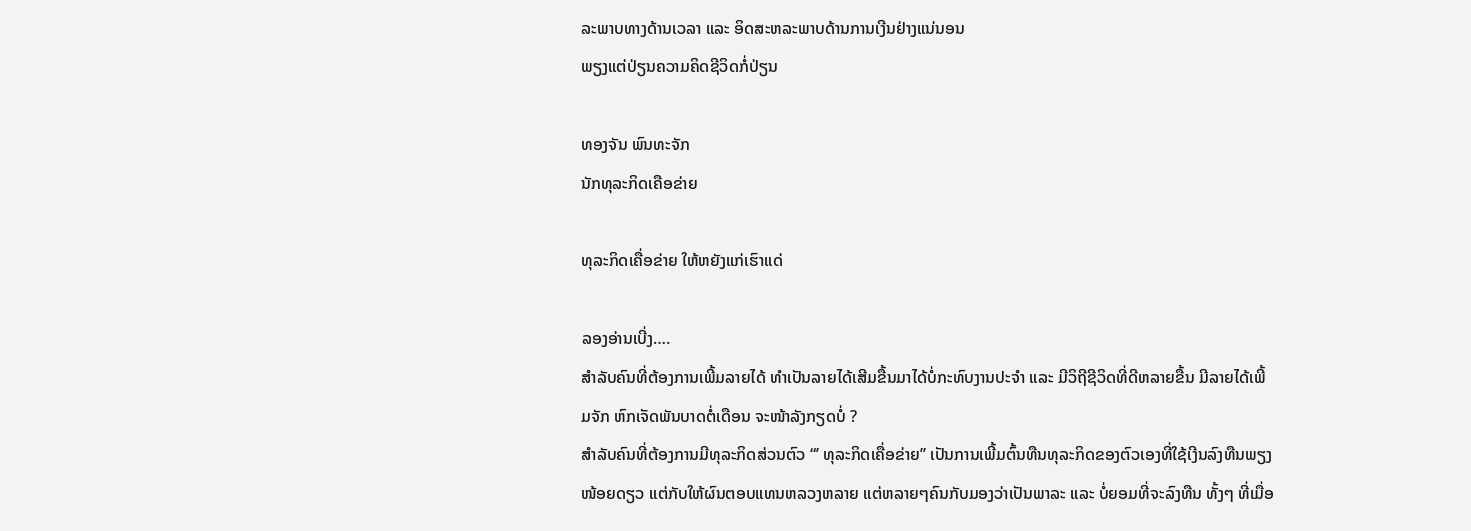ລະພາບທາງດ້ານເວລາ ແລະ ອິດສະຫລະພາບດ້ານການເງີນຢ່າງແນ່ນອນ
ພຽງແຕ່ປ່ຽນຄວາມຄິດຊີວິດກໍ່ປ່ຽນ

ທອງຈັນ ພົນທະຈັກ
ນັກທຸລະກິດເຄືອຂ່າຍ

ທຸລະກິດເຄື່ອຂ່າຍ ໃຫ້ຫຍັງແກ່ເຮົາແດ່

ລອງອ່ານເບີ່ງ….
ສຳລັບຄົນທີ່ຕ້ອງການເພີ້ມລາຍໄດ້ ທຳເປັນລາຍໄດ້ເສີມຂື້ນມາໄດ້ບໍ່ກະທົບງານປະຈຳ ແລະ ມີວິຖີຊີວິດທີ່ດີຫລາຍຂື້ນ ມີລາຍໄດ້ເພີ້ມຈັກ ຫົກເຈັດພັນບາດຕໍ່ເດືອນ ຈະໜ້າລັງກຽດບໍ່ ?
ສຳລັບຄົນທີ່ຕ້ອງການມີທຸລະກິດສ່ວນຕົວ “’ ທຸລະກິດເຄື່ອຂ່າຍ’’ ເປັນການເພີ້ມຕົ້ນທືນທຸລະກິດຂອງຕົວເອງທີ່ໃຊ້ເງີນລົງທືນພຽງໜ້ອຍດຽວ ແຕ່ກັບໃຫ້ຜົນຕອບແທນຫລວງຫລາຍ ແຕ່ຫລາຍໆຄົນກັບມອງວ່າເປັນພາລະ ແລະ ບໍ່ຍອມທີ່ຈະລົງທືນ ທັ້ງໆ ທີ່ເມື່ອ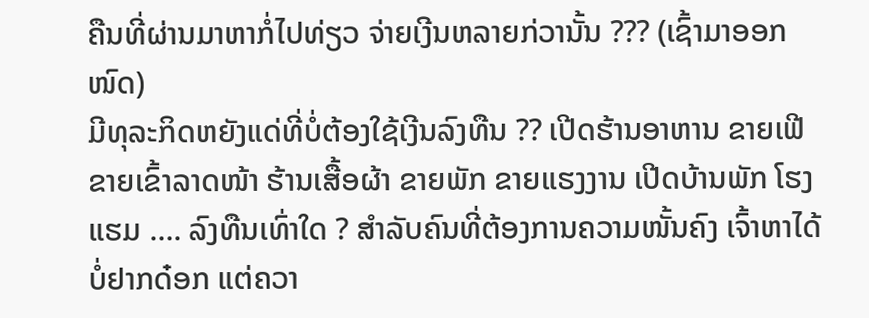ຄືນທີ່ຜ່ານມາຫາກໍ່ໄປທ່ຽວ ຈ່າຍເງີນຫລາຍກ່ວານັ້ນ ??? (ເຊົ້າມາອອກໜົດ)
ມີທຸລະກິດຫຍັງແດ່ທີ່ບໍ່ຕ້ອງໃຊ້ເງີນລົງທືນ ?? ເປີດຮ້ານອາຫານ ຂາຍເຟີ ຂາຍເຂົ້າລາດໜ້າ ຮ້ານເສື້ອຜ້າ ຂາຍພັກ ຂາຍແຮງງານ ເປີດບ້ານພັກ ໂຮງແຮມ …. ລົງທືນເທົ່າໃດ ? ສຳລັບຄົນທີ່ຕ້ອງການຄວາມໜັ້ນຄົງ ເຈົ້າຫາໄດ້ບໍ່ຢາກດ໋ອກ ແຕ່ຄວາ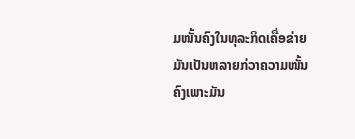ມໜັ້ນຄົງໃນທຸລະກິດເຄື່ອຂ່າຍມັນເປັນຫລາຍກ່ວາຄວາມໜັ້ນຄົງເພາະມັນ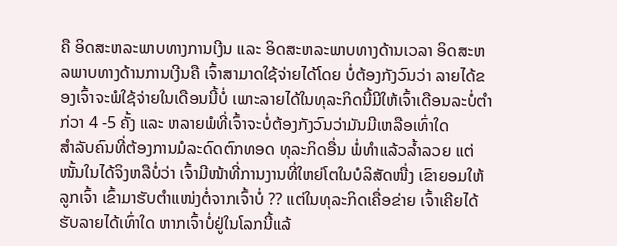ຄື ອິດສະຫລະພາບທາງການເງີນ ແລະ ອິດສະຫລະພາບທາງດ້ານເວລາ ອິດສະຫລພາບທາງດ້ານການເງີນຄື ເຈົ້າສາມາດໃຊ້ຈ່າຍໄດ້ໂດຍ ບໍ່ຕ້ອງກັງວົນວ່າ ລາຍໄດ້ຂອງເຈົ້າຈະພໍໃຊ້ຈ່າຍໃນເດືອນນີ້ບໍ່ ເພາະລາຍໄດ້ໃນທຸລະກິດນີ້ມີໃຫ້ເຈົ້າເດືອນລະບໍ່ຕຳກ່ວາ 4 -5 ຄັ້ງ ແລະ ຫລາຍພໍທີ່ເຈົ້າຈະບໍ່ຕ້ອງກັງວົນວ່າມັນມີເຫລືອເທົ່າໃດ
ສຳລັບຄົນທີ່ຕ້ອງການມໍລະດົດຕົກທອດ ທຸລະກິດອື່ນ ພໍ່ທຳແລ້ວລ້ຳລວຍ ແຕ່ໜັ້ນໃນໄດ້ຈິງຫລືບໍ່ວ່າ ເຈົ້າມີໜ້າທີ່ການງານທີ່ໃຫຍ່ໂຕໃນບໍລິສັດໜື່ງ ເຂົາຍອມໃຫ້ລູກເຈົ້າ ເຂົ້າມາຮັບຕຳແໜ່ງຕໍ່ຈາກເຈົ້າບໍ່ ?? ແຕ່ໃນທຸລະກິດເຄື່ອຂ່າຍ ເຈົ້າເຄີຍໄດ້ຮັບລາຍໄດ້ເທົ່າໃດ ຫາກເຈົ້າບໍ່ຢູ່ໃນໂລກນີ້ແລ້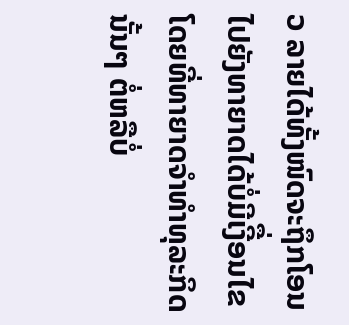ວ ລາຍໄດ້ທັ້ງໜົດຈະຖຶກໂອນໄປຍັງທາຍາດໄດ້ບໍ່ມີເງີື່ອນໄຂ ໂດຍທີ່ທາຍາດຈຳທຳທຸລະກິດນັ້ນໆ ຕໍ່ຫລືບໍ່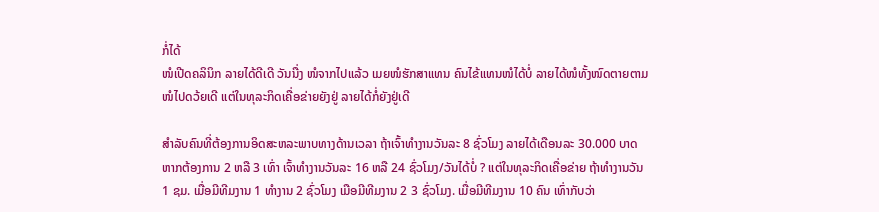ກໍ່ໄດ້
ໜໍເປີດຄລິນິກ ລາຍໄດ້ດີເດີ ວັນນື່ງ ໜໍຈາກໄປແລ້ວ ເມຍໜໍຮັກສາແທນ ຄົນໄຂ້ແທນໜໍໄດ້ບໍ່ ລາຍໄດ້ໜໍທັ້ງໜົດຕາຍຕາມໜໍໄປດວ້ຍເດີ ແຕ່ໃນທຸລະກິດເຄື່ອຂ່າຍຍັງຢູ່ ລາຍໄດ້ກໍ່ຍັງຢູ່ເດີ

ສຳລັບຄົນທີ່ຕ້ອງການອິດສະຫລະພາບທາງດ້ານເວລາ ຖ້າເຈົ້າທຳງານວັນລະ 8 ຊົ່ວໂມງ ລາຍໄດ້ເດືອນລະ 30.000 ບາດ ຫາກຕ້ອງການ 2 ຫລື 3 ເທົ່າ ເຈົ້າທຳງານວັນລະ 16 ຫລື 24 ຊົ່ວໂມງ/ວັນໄດ້ບໍ່ ? ແຕ່ໃນທຸລະກິດເຄື່ອຂ່າຍ ຖ້າທຳງານວັນ 1 ຊມ. ເມື່ອມີທີມງານ 1 ທຳງານ 2 ຊົ່ວໂມງ ເມືອມີທີມງານ 2 3 ຊົ່ວໂມງ. ເມື່ອມີທີມງານ 10 ຄົນ ເທົ່າກັບວ່າ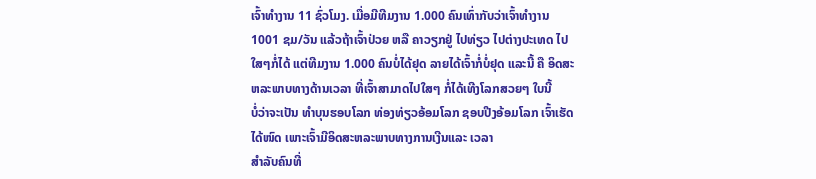ເຈົ້າທຳງານ 11 ຊົ່ວໂມງ. ເມື່ອມີທີມງານ 1.000 ຄົນເທົ່າກັບວ່າເຈົ້າທຳງານ 1001 ຊມ/ວັນ ແລ້ວຖ້າເຈົ້າປ່ວຍ ຫລື ຄາວຽກຢູ່ ໄປທ່ຽວ ໄປຕ່າງປະເທດ ໄປໃສໆກໍ່ໄດ້ ແຕ່ທີມງານ 1.000 ຄົນບໍ່ໄດ້ຢຸດ ລາຍໄດ້ເຈົ້າກໍ່ບໍ່ຢຸດ ແລະນີ້ ຄື ອິດສະຫລະພາບທາງດ້ານເວລາ ທີ່ເຈົ້າສາມາດໄປໃສໆ ກໍ່ໄດ້ເທີງໂລກສວຍໆ ໃບນີ້
ບໍ່ວ່າຈະເປັນ ທຳບຸນຮອບໂລກ ທ່ອງທ່ຽວອ້ອມໂລກ ຊອບປີງອ້ອມໂລກ ເຈົ້າເຮັດໄດ້ໜົດ ເພາະເຈົ້າມີອິດສະຫລະພາບທາງການເງີນແລະ ເວລາ
ສຳລັບຄົນທີ່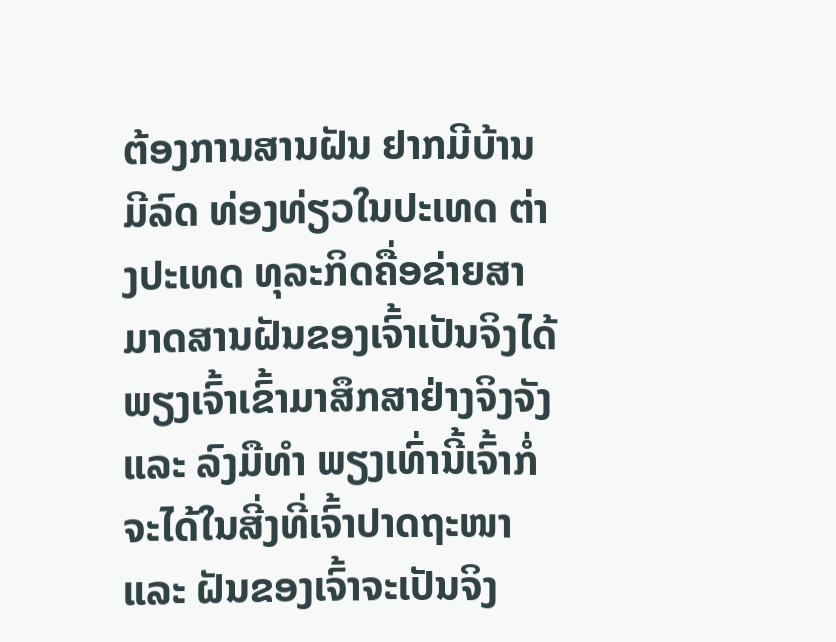ຕ້ອງການສານຝັນ ຢາກມີບ້ານ ມີລົດ ທ່ອງທ່ຽວໃນປະເທດ ຕ່າງປະເທດ ທຸລະກິດຄື່ອຂ່າຍສາມາດສານຝັນຂອງເຈົ້າເປັນຈິງໄດ້ ພຽງເຈົ້າເຂົ້າມາສຶກສາຢ່າງຈິງຈັງ ແລະ ລົງມືທຳ ພຽງເທົ່ານີ້ເຈົ້າກໍ່ຈະໄດ້ໃນສີ່ງທີ່ເຈົ້າປາດຖະໜາ ແລະ ຝັນຂອງເຈົ້າຈະເປັນຈິງ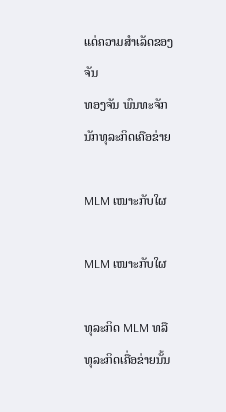ແດ່ຄວາມສຳເລັດຂອງຈັນ
ທອງຈັນ ພົນທະຈັກ
ນັກທຸລະກິດເຄືອຂ່າຍ

MLM ເໜາະກັບໃຜ

MLM ເໜາະກັບໃຜ

ທຸລະກິດ MLM ທລື ທຸລະກິດເຄື່ອຂ່າຍນັ້ນ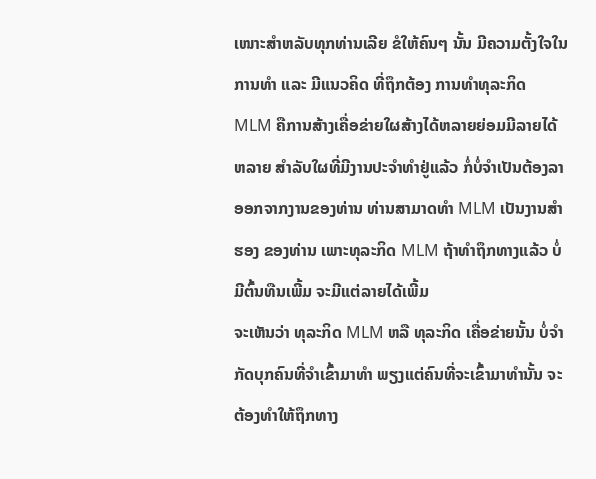ເໜາະສຳຫລັບທຸກທ່ານເລີຍ ຂໍໃຫ້ຄົນໆ ນັ້ນ ມີຄວາມຕັ້ງໃຈໃນການທຳ ແລະ ມີແນວຄິດ ທີ່ຖຶກຕ້ອງ ການທຳທຸລະກິດ MLM ຄືການສ້າງເຄື່ອຂ່າຍໃຜສ້າງໄດ້ຫລາຍຍ່ອມມີລາຍໄດ້ຫລາຍ ສຳລັບໃຜທີ່ມີງານປະຈຳທຳຢູ່ແລ້ວ ກໍ່ບໍ່ຈຳເປັນຕ້ອງລາອອກຈາກງານຂອງທ່ານ ທ່ານສາມາດທຳ MLM ເປັນງານສຳຮອງ ຂອງທ່ານ ເພາະທຸລະກິດ MLM ຖ້າທຳຖຶກທາງແລ້ວ ບໍ່ມີຕົ້ນທືນເພີ້ມ ຈະມີແຕ່ລາຍໄດ້ເພີ້ມ
ຈະເຫັນວ່າ ທຸລະກິດ MLM ຫລື ທຸລະກິດ ເຄື່ອຂ່າຍນັ້ນ ບໍ່ຈຳກັດບຸກຄົນທີ່ຈຳເຂົ້າມາທຳ ພຽງແຕ່ຄົນທີ່ຈະເຂົ້າມາທຳນັ້ນ ຈະຕ້ອງທຳໃຫ້ຖຶກທາງ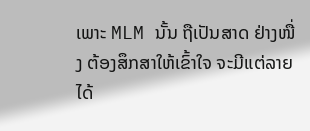ເພາະ MLM ນັ້ນ ຖືເປັນສາດ ຢ່າງໜື່ງ ຕ້ອງສຶກສາໃຫ້ເຂົ້າໃຈ ຈະມີແຕ່ລາຍໄດ້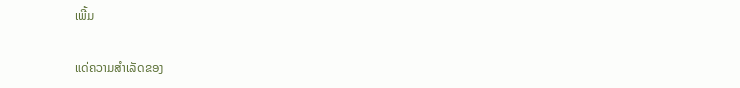ເພີ້ມ

ແດ່ຄວາມສຳເລັດຂອງ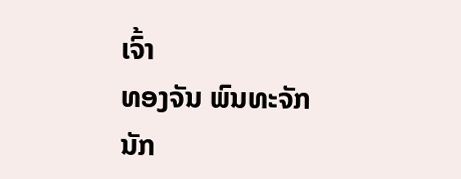ເຈົ້າ
ທອງຈັນ ພົນທະຈັກ
ນັກ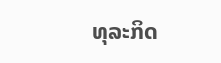ທຸລະກິດ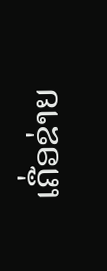ເຄື່ອຂ່າຍ